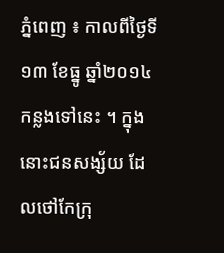ភ្នំពេញ ៖ កាលពីថ្ងៃទី១៣ ខែធ្នូ ឆ្នាំ២០១៤ កន្លងទៅនេះ ។ ក្នុងនោះជនសង្ស័យ ដែលថៅកែក្រុ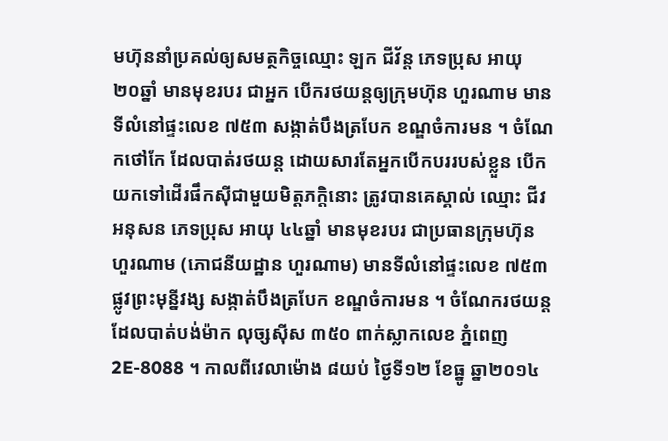មហ៊ុននាំប្រគល់ឲ្យសមត្ថកិច្ចឈ្មោះ ឡក ជីវ័ន្ត ភេទប្រុស អាយុ ២០ឆ្នាំ មានមុខរបរ ជាអ្នក បើករថយន្តឲ្យក្រុមហ៊ុន ហួរណាម មានទីលំនៅផ្ទះលេខ ៧៥៣ សង្កាត់បឹងត្របែក ខណ្ឌចំការមន ។ ចំណែកថៅកែ ដែលបាត់រថយន្ត ដោយសារតែអ្នកបើកបររបស់ខ្លួន បើកយកទៅដើរផឹកស៊ីជាមួយមិត្តភក្តិនោះ ត្រូវបានគេស្គាល់ ឈ្មោះ ជីវ អនុសន ភេទប្រុស អាយុ ៤៤ឆ្នាំ មានមុខរបរ ជាប្រធានក្រុមហ៊ុន ហួរណាម (ភោជនីយដ្ឋាន ហួរណាម) មានទីលំនៅផ្ទះលេខ ៧៥៣ ផ្លូវព្រះមុន្នីវង្ស សង្កាត់បឹងត្របែក ខណ្ឌចំការមន ។ ចំណែករថយន្តដែលបាត់បង់ម៉ាក លុច្សស៊ីស ៣៥០ ពាក់ស្លាកលេខ ភ្នំពេញ 2E-8088 ។ កាលពីវេលាម៉ោង ៨យប់ ថ្ងៃទី១២ ខែធ្នូ ឆ្នា២០១៤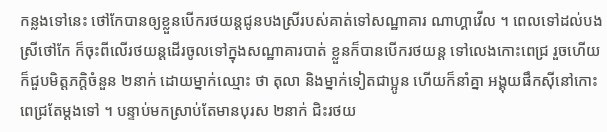កន្លងទៅនេះ ថៅកែបានឲ្យខ្លួនបើករថយន្តជូនបងស្រីរបស់គាត់ទៅសណ្ឋាគារ ណាហ្គាវើល ។ ពេលទៅដល់បងស្រីថៅកែ ក៏ចុះពីលើរថយន្តដើរចូលទៅក្នុងសណ្ឋាគារបាត់ ខ្លួនក៏បានបើករថយន្ត ទៅលេងកោះពេជ្រ រួចហើយក៏ជួបមិត្តភក្តិចំនួន ២នាក់ ដោយម្នាក់ឈ្មោះ ថា តុលា និងម្នាក់ទៀតជាប្អូន ហើយក៏នាំគ្នា អង្គុយផឹកស៊ីនៅកោះពេជ្រតែម្តងទៅ ។ បន្ទាប់មកស្រាប់តែមានបុរស ២នាក់ ជិះរថយ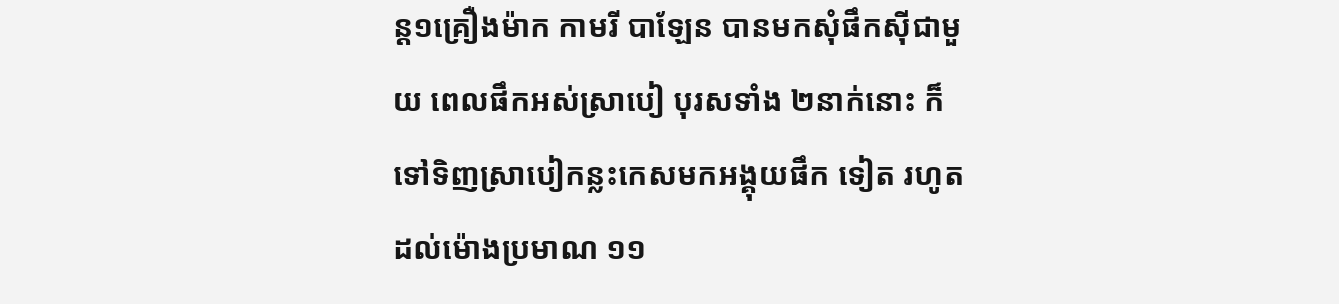ន្ត១គ្រឿងម៉ាក កាមរី បាឡែន បានមកសុំផឹកស៊ីជាមួយ ពេលផឹកអស់ស្រាបៀ បុរសទាំង ២នាក់នោះ ក៏ទៅទិញស្រាបៀកន្លះកេសមកអង្គុយផឹក ទៀត រហូតដល់ម៉ោងប្រមាណ ១១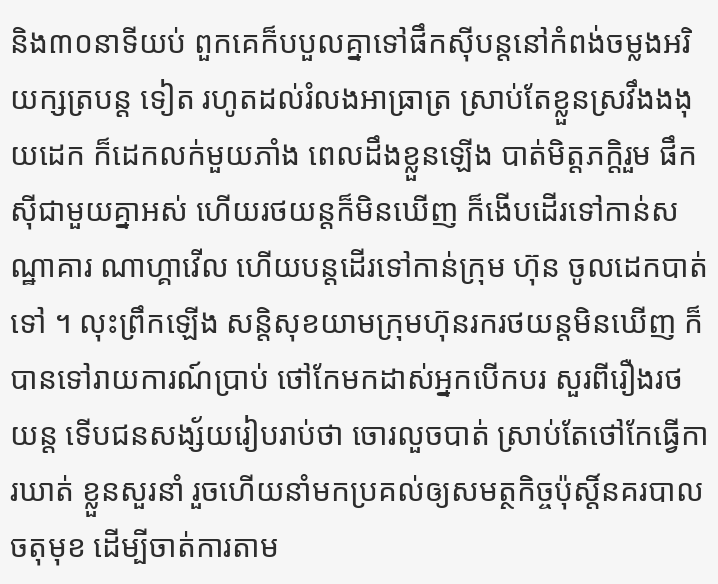និង៣០នាទីយប់ ពួកគេក៏បបួលគ្នាទៅផឹកស៊ីបន្តនៅកំពង់ចម្លងអរិយក្សត្របន្ត ទៀត រហូតដល់រំលងអាធ្រាត្រ ស្រាប់តែខ្លួនស្រវឹងងងុយដេក ក៏ដេកលក់មួយភាំង ពេលដឹងខ្លួនឡើង បាត់មិត្តភក្តិរួម ផឹកស៊ីជាមួយគ្នាអស់ ហើយរថយន្តក៏មិនឃើញ ក៏ងើបដើរទៅកាន់សណ្ឋាគារ ណាហ្គាវើល ហើយបន្តដើរទៅកាន់ក្រុម ហ៊ុន ចូលដេកបាត់ទៅ ។ លុះព្រឹកឡើង សន្តិសុខយាមក្រុមហ៊ុនរករថយន្តមិនឃើញ ក៏បានទៅរាយការណ៍ប្រាប់ ថៅកែមកដាស់អ្នកបើកបរ សួរពីរឿងរថយន្ត ទើបជនសង្ស័យរៀបរាប់ថា ចោរលួចបាត់ ស្រាប់តែថៅកែធ្វើការឃាត់ ខ្លួនសួរនាំ រួចហើយនាំមកប្រគល់ឲ្យសមត្ថកិច្ចប៉ុស្តិ៍នគរបាលចតុមុខ ដើម្បីចាត់ការតាម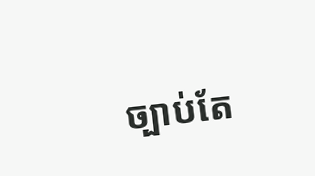ច្បាប់តែ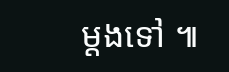ម្តងទៅ ៕